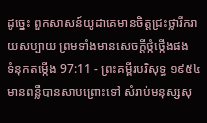ដូច្នេះ ពួកសាសន៍យូដាគេមានចិត្តជ្រះថ្លារីករាយសប្បាយ ព្រមទាំងមានសេចក្ដីថ្កំថ្កើងផង
ទំនុកតម្កើង 97:11 - ព្រះគម្ពីរបរិសុទ្ធ ១៩៥៤ មានពន្លឺបានសាបព្រោះទៅ សំរាប់មនុស្សសុ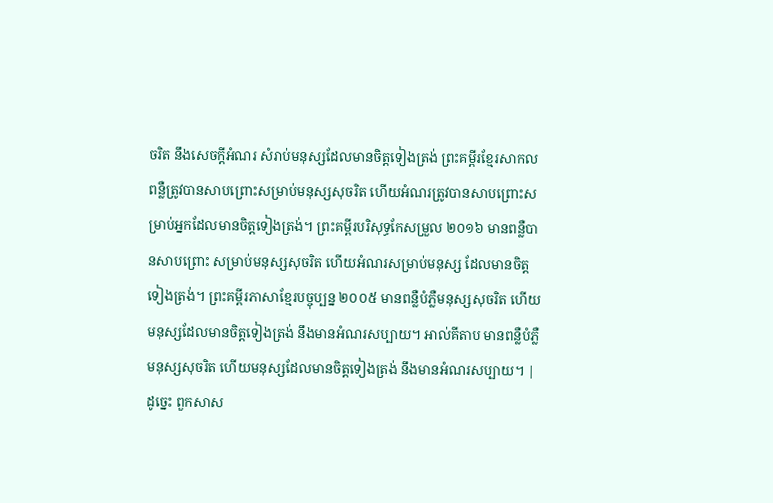ចរិត នឹងសេចក្ដីអំណរ សំរាប់មនុស្សដែលមានចិត្តទៀងត្រង់ ព្រះគម្ពីរខ្មែរសាកល ពន្លឺត្រូវបានសាបព្រោះសម្រាប់មនុស្សសុចរិត ហើយអំណរត្រូវបានសាបព្រោះសម្រាប់អ្នកដែលមានចិត្តទៀងត្រង់។ ព្រះគម្ពីរបរិសុទ្ធកែសម្រួល ២០១៦ មានពន្លឺបានសាបព្រោះ សម្រាប់មនុស្សសុចរិត ហើយអំណរសម្រាប់មនុស្ស ដែលមានចិត្តទៀងត្រង់។ ព្រះគម្ពីរភាសាខ្មែរបច្ចុប្បន្ន ២០០៥ មានពន្លឺបំភ្លឺមនុស្សសុចរិត ហើយមនុស្សដែលមានចិត្តទៀងត្រង់ នឹងមានអំណរសប្បាយ។ អាល់គីតាប មានពន្លឺបំភ្លឺមនុស្សសុចរិត ហើយមនុស្សដែលមានចិត្តទៀងត្រង់ នឹងមានអំណរសប្បាយ។ |
ដូច្នេះ ពួកសាស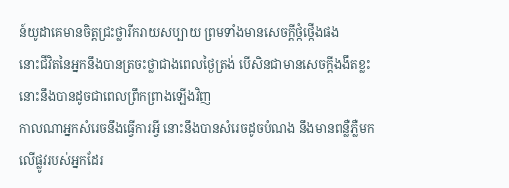ន៍យូដាគេមានចិត្តជ្រះថ្លារីករាយសប្បាយ ព្រមទាំងមានសេចក្ដីថ្កំថ្កើងផង
នោះជីវិតនៃអ្នកនឹងបានត្រចះថ្លាជាងពេលថ្ងៃត្រង់ បើសិនជាមានសេចក្ដីងងឹតខ្លះ នោះនឹងបានដូចជាពេលព្រឹកព្រាងឡើងវិញ
កាលណាអ្នកសំរេចនឹងធ្វើការអ្វី នោះនឹងបានសំរេចដូចបំណង នឹងមានពន្លឺភ្លឺមកលើផ្លូវរបស់អ្នកដែរ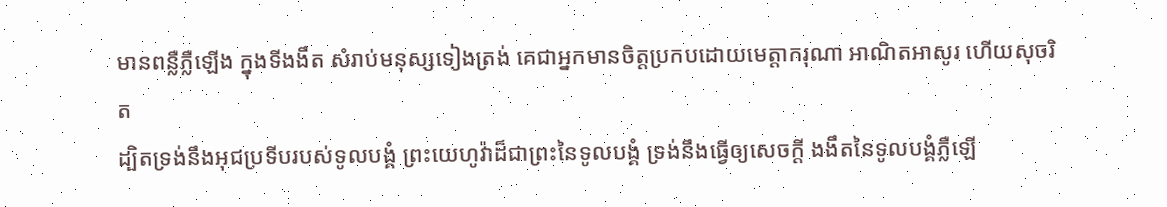មានពន្លឺភ្លឺឡើង ក្នុងទីងងឹត សំរាប់មនុស្សទៀងត្រង់ គេជាអ្នកមានចិត្តប្រកបដោយមេត្តាករុណា អាណិតអាសូរ ហើយសុចរិត
ដ្បិតទ្រង់នឹងអុជប្រទីបរបស់ទូលបង្គំ ព្រះយេហូវ៉ាដ៏ជាព្រះនៃទូលបង្គំ ទ្រង់នឹងធ្វើឲ្យសេចក្ដី ងងឹតនៃទូលបង្គំភ្លឺឡើ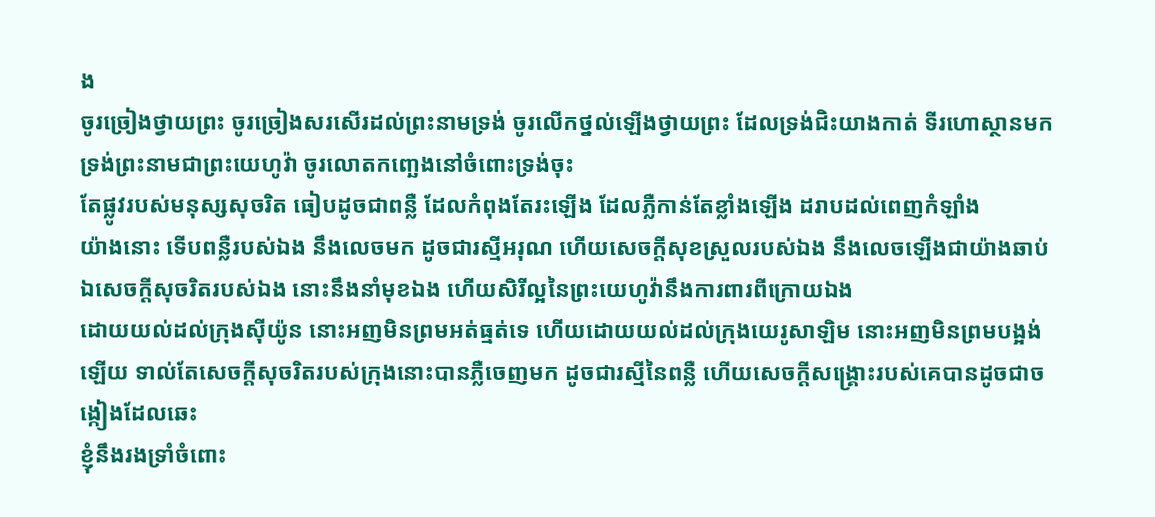ង
ចូរច្រៀងថ្វាយព្រះ ចូរច្រៀងសរសើរដល់ព្រះនាមទ្រង់ ចូរលើកថ្នល់ឡើងថ្វាយព្រះ ដែលទ្រង់ជិះយាងកាត់ ទីរហោស្ថានមក ទ្រង់ព្រះនាមជាព្រះយេហូវ៉ា ចូរលោតកញ្ឆេងនៅចំពោះទ្រង់ចុះ
តែផ្លូវរបស់មនុស្សសុចរិត ធៀបដូចជាពន្លឺ ដែលកំពុងតែរះឡើង ដែលភ្លឺកាន់តែខ្លាំងឡើង ដរាបដល់ពេញកំឡាំង
យ៉ាងនោះ ទើបពន្លឺរបស់ឯង នឹងលេចមក ដូចជារស្មីអរុណ ហើយសេចក្ដីសុខស្រួលរបស់ឯង នឹងលេចឡើងជាយ៉ាងឆាប់ ឯសេចក្ដីសុចរិតរបស់ឯង នោះនឹងនាំមុខឯង ហើយសិរីល្អនៃព្រះយេហូវ៉ានឹងការពារពីក្រោយឯង
ដោយយល់ដល់ក្រុងស៊ីយ៉ូន នោះអញមិនព្រមអត់ធ្មត់ទេ ហើយដោយយល់ដល់ក្រុងយេរូសាឡិម នោះអញមិនព្រមបង្អង់ឡើយ ទាល់តែសេចក្ដីសុចរិតរបស់ក្រុងនោះបានភ្លឺចេញមក ដូចជារស្មីនៃពន្លឺ ហើយសេចក្ដីសង្គ្រោះរបស់គេបានដូចជាចង្កៀងដែលឆេះ
ខ្ញុំនឹងរងទ្រាំចំពោះ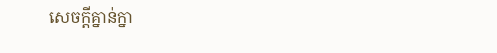សេចក្ដីគ្នាន់ក្នា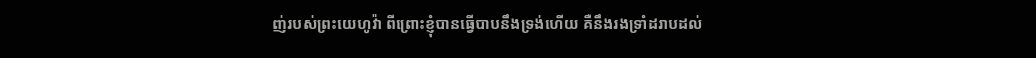ញ់របស់ព្រះយេហូវ៉ា ពីព្រោះខ្ញុំបានធ្វើបាបនឹងទ្រង់ហើយ គឺនឹងរងទ្រាំដរាបដល់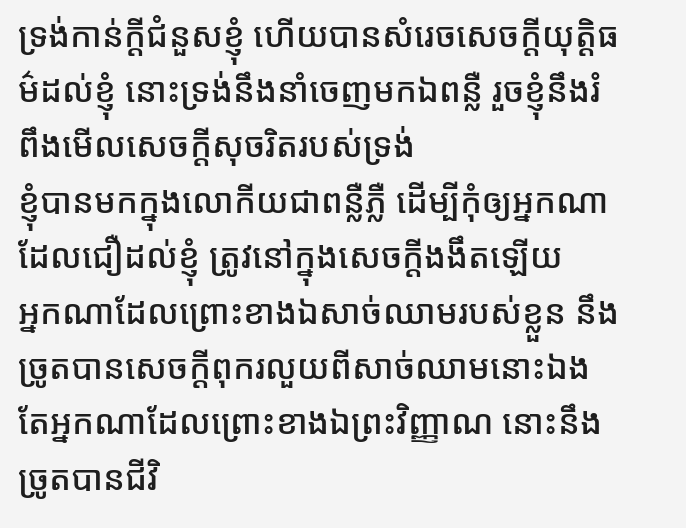ទ្រង់កាន់ក្តីជំនួសខ្ញុំ ហើយបានសំរេចសេចក្ដីយុត្តិធម៌ដល់ខ្ញុំ នោះទ្រង់នឹងនាំចេញមកឯពន្លឺ រួចខ្ញុំនឹងរំពឹងមើលសេចក្ដីសុចរិតរបស់ទ្រង់
ខ្ញុំបានមកក្នុងលោកីយជាពន្លឺភ្លឺ ដើម្បីកុំឲ្យអ្នកណាដែលជឿដល់ខ្ញុំ ត្រូវនៅក្នុងសេចក្ដីងងឹតឡើយ
អ្នកណាដែលព្រោះខាងឯសាច់ឈាមរបស់ខ្លួន នឹងច្រូតបានសេចក្ដីពុករលួយពីសាច់ឈាមនោះឯង តែអ្នកណាដែលព្រោះខាងឯព្រះវិញ្ញាណ នោះនឹងច្រូតបានជីវិ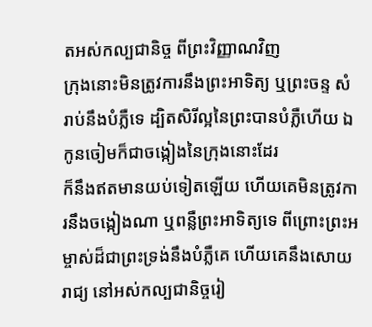តអស់កល្បជានិច្ច ពីព្រះវិញ្ញាណវិញ
ក្រុងនោះមិនត្រូវការនឹងព្រះអាទិត្យ ឬព្រះចន្ទ សំរាប់នឹងបំភ្លឺទេ ដ្បិតសិរីល្អនៃព្រះបានបំភ្លឺហើយ ឯកូនចៀមក៏ជាចង្កៀងនៃក្រុងនោះដែរ
ក៏នឹងឥតមានយប់ទៀតឡើយ ហើយគេមិនត្រូវការនឹងចង្កៀងណា ឬពន្លឺព្រះអាទិត្យទេ ពីព្រោះព្រះអម្ចាស់ដ៏ជាព្រះទ្រង់នឹងបំភ្លឺគេ ហើយគេនឹងសោយរាជ្យ នៅអស់កល្បជានិច្ចរៀ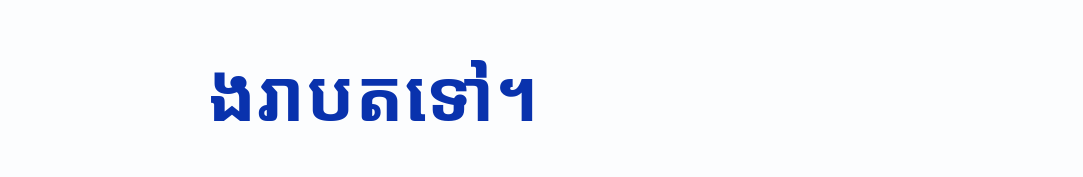ងរាបតទៅ។